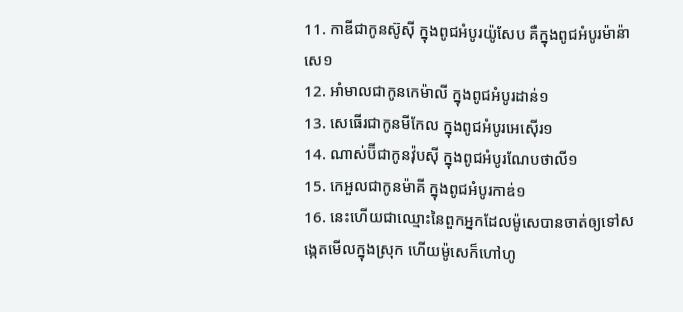11. កាឌីជាកូនស៊ូស៊ី ក្នុងពូជអំបូរយ៉ូសែប គឺក្នុងពូជអំបូរម៉ាន៉ាសេ១
12. អាំមាលជាកូនកេម៉ាលី ក្នុងពូជអំបូរដាន់១
13. សេធើរជាកូនមីកែល ក្នុងពូជអំបូរអេស៊ើរ១
14. ណាស់ប៊ីជាកូនវ៉ុបស៊ី ក្នុងពូជអំបូរណែបថាលី១
15. កេអួលជាកូនម៉ាគី ក្នុងពូជអំបូរកាឌ់១
16. នេះហើយជាឈ្មោះនៃពួកអ្នកដែលម៉ូសេបានចាត់ឲ្យទៅសង្កេតមើលក្នុងស្រុក ហើយម៉ូសេក៏ហៅហូ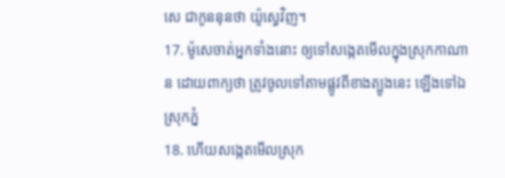សេ ជាកូននុនថា យ៉ូស្វេវិញ។
17. ម៉ូសេចាត់អ្នកទាំងនោះ ឲ្យទៅសង្កេតមើលក្នុងស្រុកកាណាន ដោយពាក្យថា ត្រូវចូលទៅតាមផ្លូវពីខាងត្បូងនេះ ឡើងទៅឯស្រុកភ្នំ
18. ហើយសង្កេតមើលស្រុក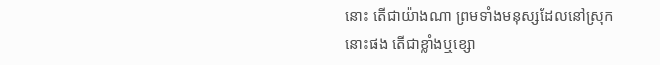នោះ តើជាយ៉ាងណា ព្រមទាំងមនុស្សដែលនៅស្រុកនោះផង តើជាខ្លាំងឬខ្សោ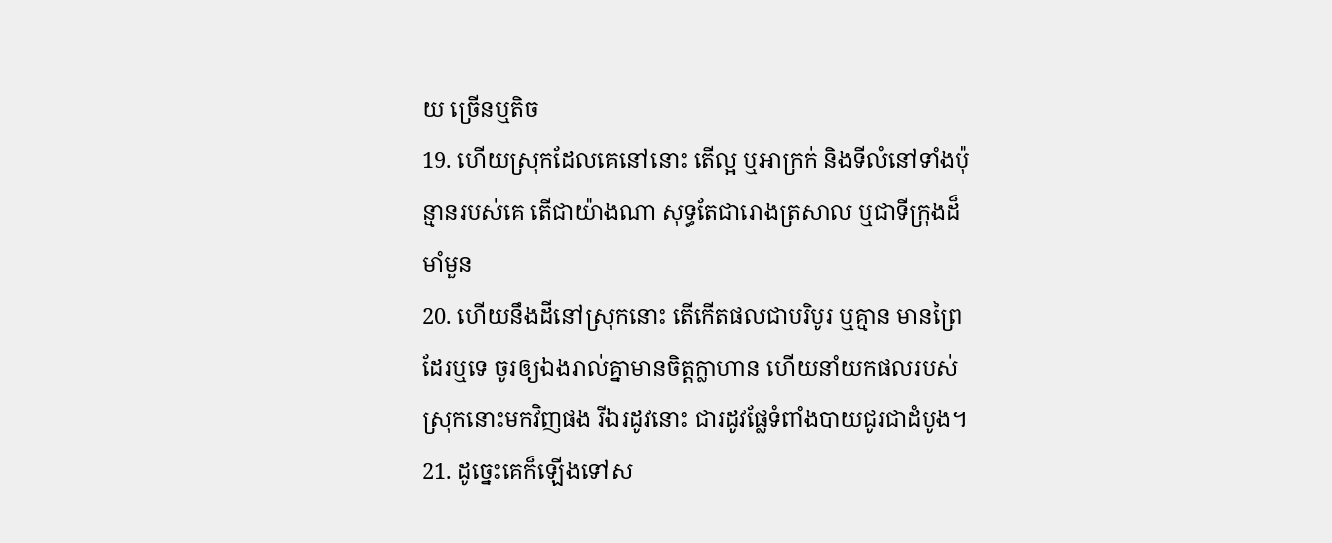យ ច្រើនឬតិច
19. ហើយស្រុកដែលគេនៅនោះ តើល្អ ឬអាក្រក់ និងទីលំនៅទាំងប៉ុន្មានរបស់គេ តើជាយ៉ាងណា សុទ្ធតែជារោងត្រសាល ឬជាទីក្រុងដ៏មាំមួន
20. ហើយនឹងដីនៅស្រុកនោះ តើកើតផលជាបរិបូរ ឬគ្មាន មានព្រៃដែរឬទេ ចូរឲ្យឯងរាល់គ្នាមានចិត្តក្លាហាន ហើយនាំយកផលរបស់ស្រុកនោះមកវិញផង រីឯរដូវនោះ ជារដូវផ្លែទំពាំងបាយជូរជាដំបូង។
21. ដូច្នេះគេក៏ឡើងទៅស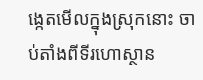ង្កេតមើលក្នុងស្រុកនោះ ចាប់តាំងពីទីរហោស្ថាន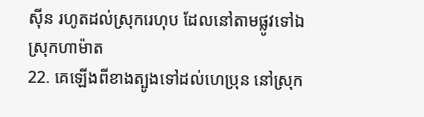ស៊ីន រហូតដល់ស្រុករេហុប ដែលនៅតាមផ្លូវទៅឯស្រុកហាម៉ាត
22. គេឡើងពីខាងត្បូងទៅដល់ហេប្រុន នៅស្រុក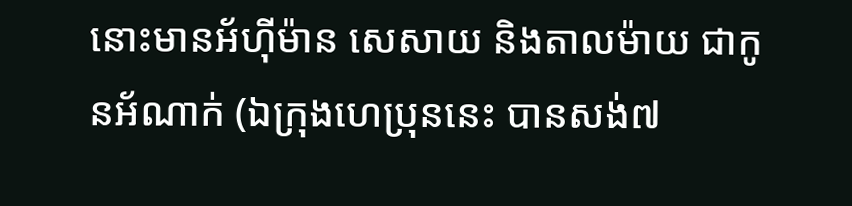នោះមានអ័ហ៊ីម៉ាន សេសាយ និងតាលម៉ាយ ជាកូនអ័ណាក់ (ឯក្រុងហេប្រុននេះ បានសង់៧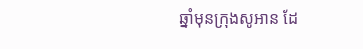ឆ្នាំមុនក្រុងសូអាន ដែ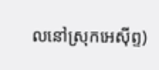លនៅស្រុកអេស៊ីព្ទ)